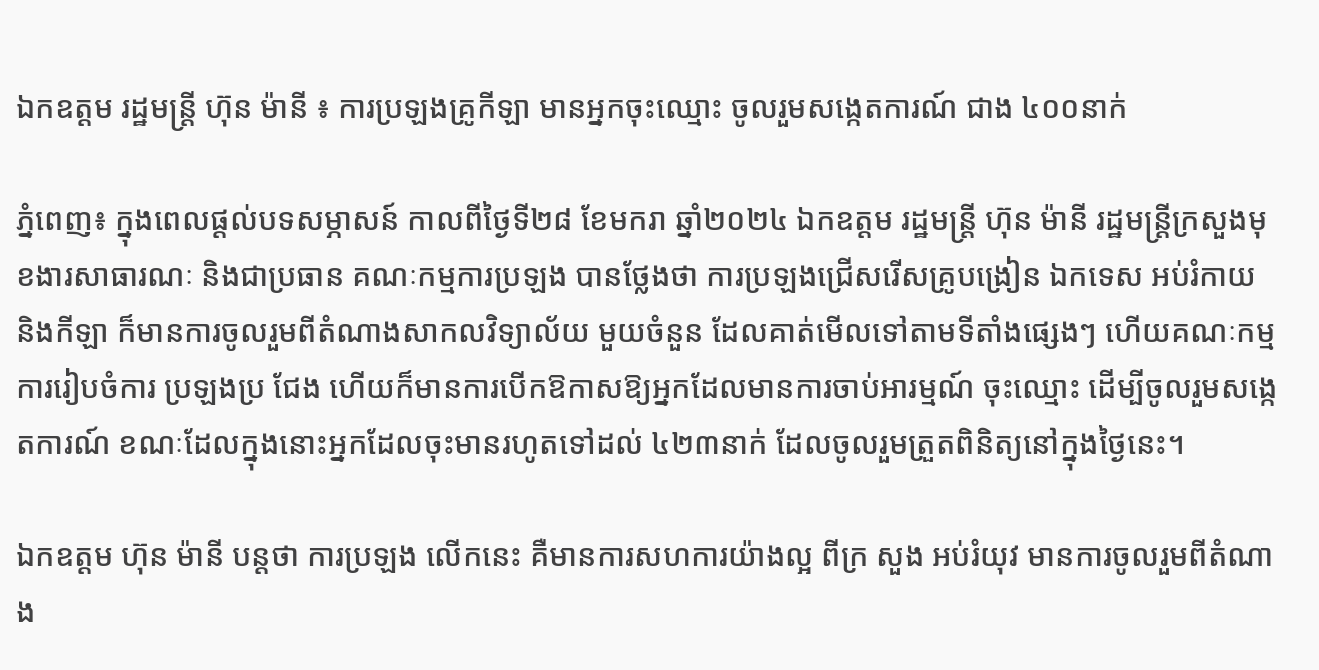ឯកឧត្តម រដ្ឋមន្រ្តី ហ៊ុន ម៉ានី ៖ ការប្រឡងគ្រូកីឡា មានអ្នកចុះឈ្មោះ ចូលរួមសង្កេតការណ៍ ជាង ៤០០នាក់

ភ្នំពេញ៖ ក្នុងពេលផ្តល់បទសម្ភាសន៍ កាលពីថ្ងៃទី២៨ ខែមករា ឆ្នាំ២០២៤ ឯកឧត្តម រដ្ឋមន្រ្តី ហ៊ុន ម៉ានី រដ្ឋមន្ត្រីក្រសួងមុខងារសាធារណៈ និងជាប្រធាន គណៈកម្មការប្រឡង បានថ្លែងថា ការប្រឡងជ្រើសរើសគ្រូបង្រៀន ឯកទេស អប់រំកាយ និងកីឡា ក៏មានការចូលរួមពីតំណាងសាកលវិទ្យាល័យ មួយចំនួន ដែលគាត់មើលទៅតាមទីតាំងផ្សេងៗ ហើយគណៈកម្មការរៀបចំការ ប្រឡងប្រ ជែង ហើយក៏មានការបើកឱកាសឱ្យអ្នកដែលមានការចាប់អារម្មណ៍ ចុះឈ្មោះ ដើម្បីចូលរួមសង្កេតការណ៍ ខណៈដែលក្នុងនោះអ្នកដែលចុះមានរហូតទៅដល់ ៤២៣នាក់ ដែលចូលរួមត្រួតពិនិត្យនៅក្នុងថ្ងៃនេះ។

ឯកឧត្តម ហ៊ុន ម៉ានី បន្តថា ការប្រឡង លើកនេះ គឺមានការសហការយ៉ាងល្អ ពីក្រ សួង អប់រំយុវ មានការចូលរួមពីតំណាង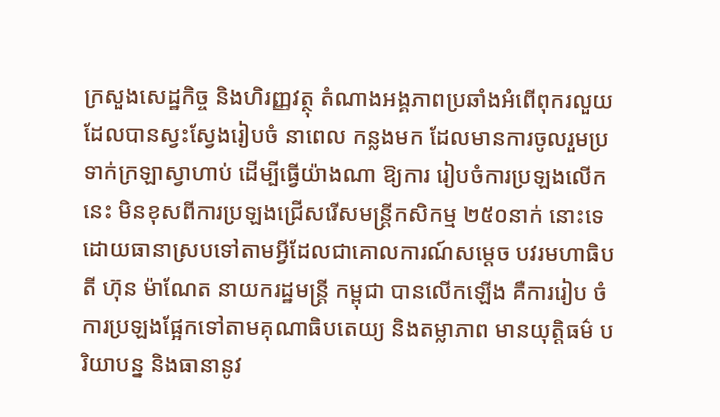ក្រសួងសេដ្ឋកិច្ច និងហិរញ្ញវត្ថុ តំណាងអង្គភាពប្រឆាំងអំពើពុករលួយ ដែលបានស្វះស្វែងរៀបចំ នាពេល កន្លងមក ដែលមានការចូលរួមប្រទាក់ក្រឡាស្វាហាប់ ដើម្បីធ្វើយ៉ាងណា ឱ្យការ រៀបចំការប្រឡងលើកនេះ មិនខុសពីការប្រឡងជ្រើសរើសមន្រ្តីកសិកម្ម ២៥០នាក់ នោះទេ ដោយធានាស្របទៅតាមអ្វីដែលជាគោលការណ៍សម្តេច បវរមហាធិបតី ហ៊ុន ម៉ាណែត នាយករដ្ឋមន្រ្តី កម្ពុជា បានលើកឡើង គឺការរៀប ចំ ការប្រឡងផ្អែកទៅតាមគុណាធិបតេយ្យ និងតម្លាភាព មានយុត្តិធម៌ បរិយាបន្ន និងធានានូវ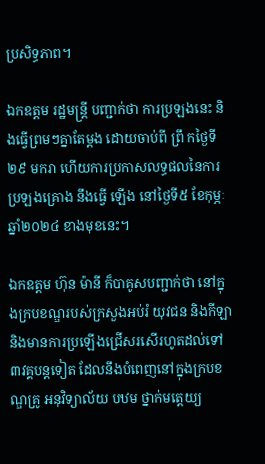ប្រសិទ្ធភាព។

ឯកឧត្តម រដ្ឋមន្រ្តី បញ្ជាក់ថា ការប្រឡងនេះ និងធ្វើព្រមៗគ្នាតែម្តង ដោយចាប់ពី ព្រឹ កថ្ងៃទី ២៩ មករា ហើយការប្រកាសលទ្ធផលនៃការប្រឡងគ្រោង នឹងធ្វើ ឡើង នៅថ្ងៃទី៥ ខែកុម្ភៈ ឆ្នាំ២០២៤ ខាងមុខនេះ។

ឯកឧត្តម ហ៊ុន ម៉ានី ក៏បាគូសបញ្ជាក់ថា នៅក្នុងក្របខណ្ឌរបស់ក្រសួងអប់រំ យុវជន និងកីឡា និងមានការប្រឡើងជ្រើសរសើរហូតដល់ទៅ ៣វគ្គបន្តទៀត ដែលនឹងបំពេញនៅក្នុងក្របខណ្ឌគ្រូ អនុវិទ្យាល័យ បឋម ថ្នាក់មត្តេយ្យ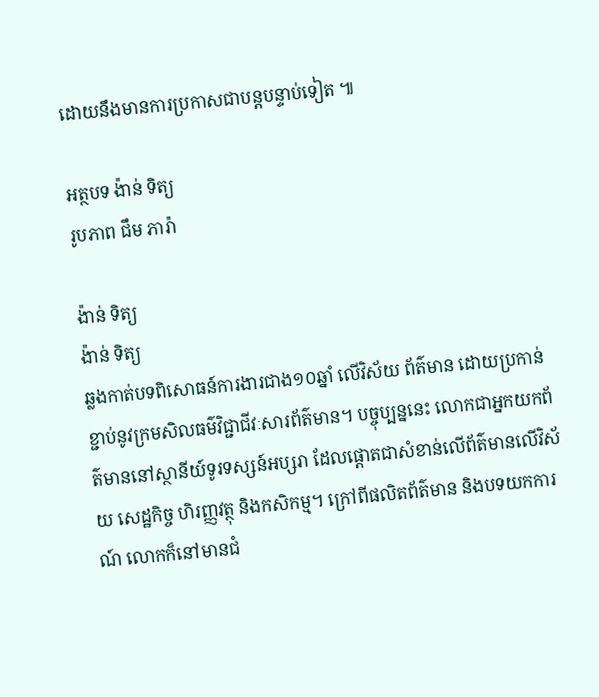ដោយនឹងមានការប្រកាសជាបន្តបន្ទាប់ទៀត ៕

អត្ថបទ ង៉ាន់ ទិត្យ
រូបភាព ជឹម ភារ៉ា

ង៉ាន់ ទិត្យ
ង៉ាន់ ទិត្យ
ឆ្លងកាត់បទពិសោធន៍ការងារជាង១០ឆ្នាំ លើវិស័យ ព័ត៌មាន ដោយប្រកាន់ខ្ជាប់នូវក្រមសិលធម៌វិជ្ជាជីវៈសារព័ត៌មាន។ បច្ចុប្បន្ននេះ លោកជាអ្នកយកព័ត៌មាននៅស្ថានីយ៍ទូរទស្សន៍អប្សរា ដែលផ្តោតជាសំខាន់លើព័ត៌មានលើវិស័យ សេដ្ឋកិច្ច ហិរញ្ញវត្ថុ និងកសិកម្ម។ ក្រៅពីផលិតព័ត៌មាន និងបទយកការណ៍ លោកក៏នៅមានជំ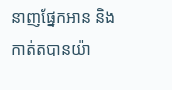នាញផ្នែកអាន និងកាត់តបានយ៉ា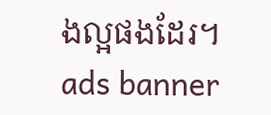ងល្អផងដែរ។
ads banner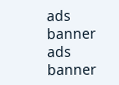ads banner
ads banner